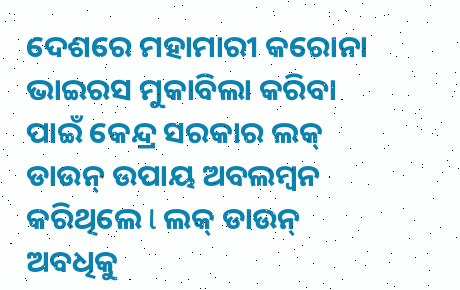ଦେଶରେ ମହାମାରୀ କରୋନା ଭାଇରସ ମୁକାବିଲା କରିବା ପାଇଁ କେନ୍ଦ୍ର ସରକାର ଲକ୍ ଡାଉନ୍ ଉପାୟ ଅବଲମ୍ବନ କରିଥିଲେ l ଲକ୍ ଡାଉନ୍ ଅବଧିକୁ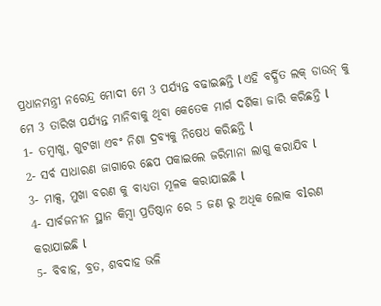ପ୍ରଧାନମନ୍ତ୍ରୀ ନରେନ୍ଦ୍ର ମୋଦୀ ମେ 3 ପର୍ଯ୍ୟନ୍ତ ବଢାଇଛନ୍ତି l ଏହି ବର୍ଦ୍ଧିତ ଲକ୍ ଡାଉନ୍ କୁ ମେ 3 ତାରିଖ ପର୍ଯ୍ୟନ୍ତ ମାନିବାକୁ ଥିବା କେତେକ ମାର୍ଗ ଦର୍ଶିକା ଜାରି କରିଛନ୍ତି l
1- ତମ୍ବାଖୁ, ଗୁଟଖା ଏବଂ ନିଶା ଦ୍ରବ୍ୟକୁ ନିଷେଧ କରିଛନ୍ତି l
2- ସର୍ବ ସାଧାରଣ ଜାଗାରେ ଛେପ ପକାଇଲେ ଜରିମାନା ଲାଗୁ କରାଯିବ l
3- ମାକ୍ସ, ମୁଖା ବରଣ କୁ ବାଧ୍ୟତା ମୂଳକ କରାଯାଇଛି l
4- ସାର୍ବଜନୀନ ସ୍ଥାନ କିମ୍ବା ପ୍ରତିଷ୍ଠାନ ରେ 5 ଜଣ ରୁ ଅଧିକ ଲୋକ ବlରଣ କରାଯାଇଛି l
5- ବିବାହ, ବ୍ରତ, ଶବଦାହ ଭଳି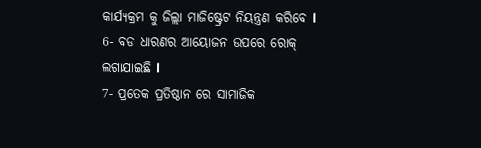କାର୍ଯ୍ୟକ୍ରମ କୁ ଜିଲ୍ଲା ମାଜିଷ୍ଟ୍ରେଟ ନିୟନ୍ତ୍ରଣ କରିବେ l
6- ବଡ ଧାରଣର ଆୟୋଜନ ଉପରେ ରୋକ୍ ଲଗାଯାଇଛି l
7- ପ୍ରତେକ ପ୍ରତିଷ୍ଠାନ ରେ ସାମାଜିକ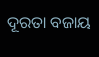ଦୂରତା ବଜାୟ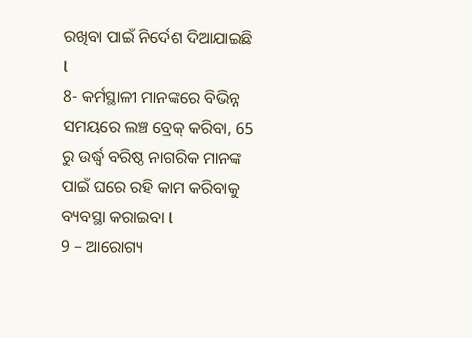ରଖିବା ପାଇଁ ନିର୍ଦେଶ ଦିଆଯାଇଛି l
8- କର୍ମସ୍ଥାଳୀ ମାନଙ୍କରେ ବିଭିନ୍ନ ସମୟରେ ଲଞ୍ଚ ବ୍ରେକ୍ କରିବା, 65 ରୁ ଉର୍ଦ୍ଧ୍ବ ବରିଷ୍ଠ ନାଗରିକ ମାନଙ୍କ ପାଇଁ ଘରେ ରହି କାମ କରିବାକୁ ବ୍ୟବସ୍ଥା କରାଇବା l
9 – ଆରୋଗ୍ୟ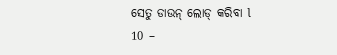ସେତୁ ଡାଉନ୍ ଲୋଡ୍ କରିବା l
10 –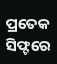ପ୍ରତେକ ସିଫ୍ଟରେ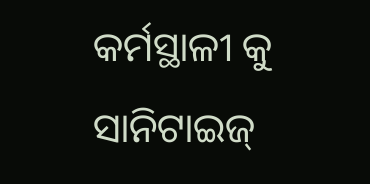କର୍ମସ୍ଥାଳୀ କୁ ସାନିଟାଇଜ୍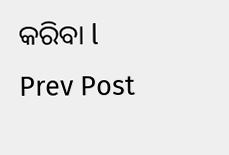କରିବା l
Prev Post